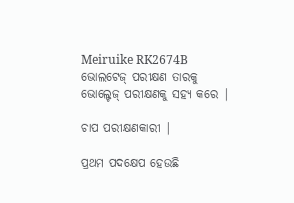Meiruike RK2674B ଭୋଲଟେଜ୍ ପରୀକ୍ଷଣ ତାରକୁ ଭୋଲ୍ଟେଜ୍ ପରୀକ୍ଷଣକୁ ସହ୍ୟ କରେ |

ଚାପ ପରୀକ୍ଷଣକାରୀ |

ପ୍ରଥମ ପଦକ୍ଷେପ ହେଉଛି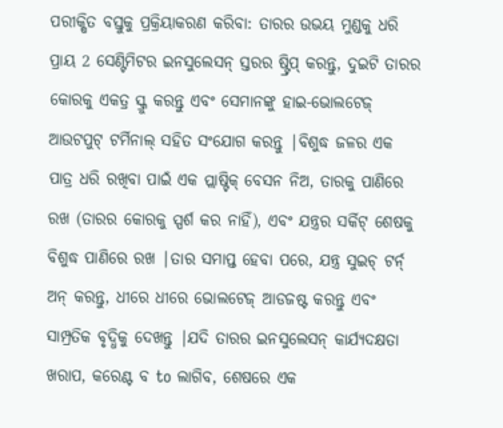ପରୀକ୍ଷିତ ବସ୍ତୁକୁ ପ୍ରକ୍ରିୟାକରଣ କରିବା: ତାରର ଉଭୟ ମୁଣ୍ଡକୁ ଧରି ପ୍ରାୟ 2 ସେଣ୍ଟିମିଟର ଇନସୁଲେସନ୍ ସ୍ତରର ଷ୍ଟ୍ରିପ୍ କରନ୍ତୁ, ଦୁଇଟି ତାରର କୋରକୁ ଏକତ୍ର ସ୍କ୍ରୁ କରନ୍ତୁ ଏବଂ ସେମାନଙ୍କୁ ହାଇ-ଭୋଲଟେଜ୍ ଆଉଟପୁଟ୍ ଟର୍ମିନାଲ୍ ସହିତ ସଂଯୋଗ କରନ୍ତୁ |ବିଶୁଦ୍ଧ ଜଳର ଏକ ପାତ୍ର ଧରି ରଖିବା ପାଇଁ ଏକ ପ୍ଲାଷ୍ଟିକ୍ ବେସନ ନିଅ, ତାରକୁ ପାଣିରେ ରଖ (ତାରର କୋରକୁ ସ୍ପର୍ଶ କର ନାହିଁ), ଏବଂ ଯନ୍ତ୍ରର ସର୍କିଟ୍ ଶେଷକୁ ବିଶୁଦ୍ଧ ପାଣିରେ ରଖ |ତାର ସମାପ୍ତ ହେବା ପରେ, ଯନ୍ତ୍ର ସୁଇଚ୍ ଟର୍ନ୍ ଅନ୍ କରନ୍ତୁ, ଧୀରେ ଧୀରେ ଭୋଲଟେଜ୍ ଆଡଜଷ୍ଟ କରନ୍ତୁ ଏବଂ ସାମ୍ପ୍ରତିକ ବୃଦ୍ଧିକୁ ଦେଖନ୍ତୁ |ଯଦି ତାରର ଇନସୁଲେସନ୍ କାର୍ଯ୍ୟଦକ୍ଷତା ଖରାପ, କରେଣ୍ଟ ବ to ଲାଗିବ, ଶେଷରେ ଏକ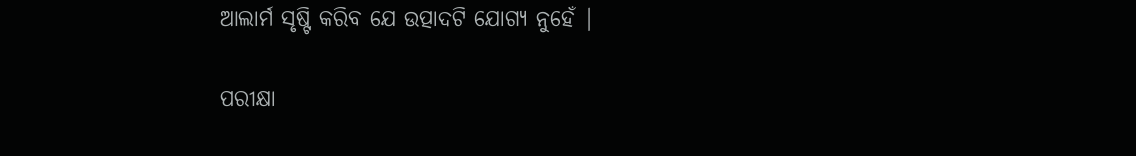ଆଲାର୍ମ ସୃଷ୍ଟି କରିବ ଯେ ଉତ୍ପାଦଟି ଯୋଗ୍ୟ ନୁହେଁ |

ପରୀକ୍ଷା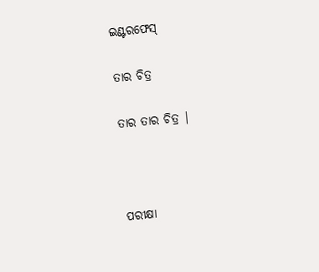ଇଣ୍ଟରଫେସ୍

ତାର ଚିତ୍ର

ତାର ତାର ଚିତ୍ର |



ପରୀକ୍ଷା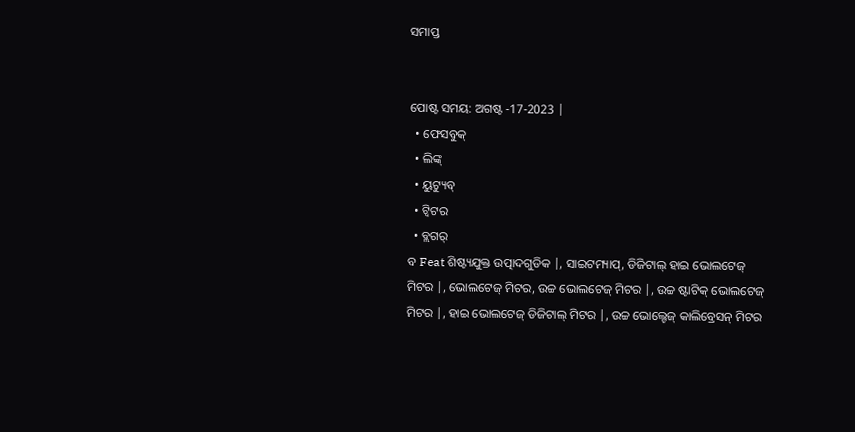ସମାପ୍ତ


ପୋଷ୍ଟ ସମୟ: ଅଗଷ୍ଟ -17-2023 |
  • ଫେସବୁକ୍
  • ଲିଙ୍କ୍
  • ୟୁଟ୍ୟୁବ୍
  • ଟ୍ୱିଟର
  • ବ୍ଲଗର୍
ବ Feat ଶିଷ୍ଟ୍ୟଯୁକ୍ତ ଉତ୍ପାଦଗୁଡିକ |, ସାଇଟମ୍ୟାପ୍, ଡିଜିଟାଲ୍ ହାଇ ଭୋଲଟେଜ୍ ମିଟର |, ଭୋଲଟେଜ୍ ମିଟର, ଉଚ୍ଚ ଭୋଲଟେଜ୍ ମିଟର |, ଉଚ୍ଚ ଷ୍ଟାଟିକ୍ ଭୋଲଟେଜ୍ ମିଟର |, ହାଇ ଭୋଲଟେଜ୍ ଡିଜିଟାଲ୍ ମିଟର |, ଉଚ୍ଚ ଭୋଲ୍ଟେଜ୍ କାଲିବ୍ରେସନ୍ ମିଟର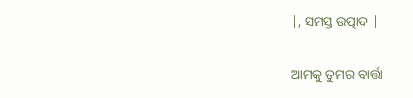|, ସମସ୍ତ ଉତ୍ପାଦ |

ଆମକୁ ତୁମର ବାର୍ତ୍ତା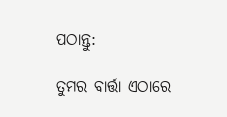ପଠାନ୍ତୁ:

ତୁମର ବାର୍ତ୍ତା ଏଠାରେ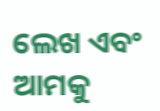ଲେଖ ଏବଂ ଆମକୁ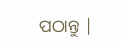ପଠାନ୍ତୁ |